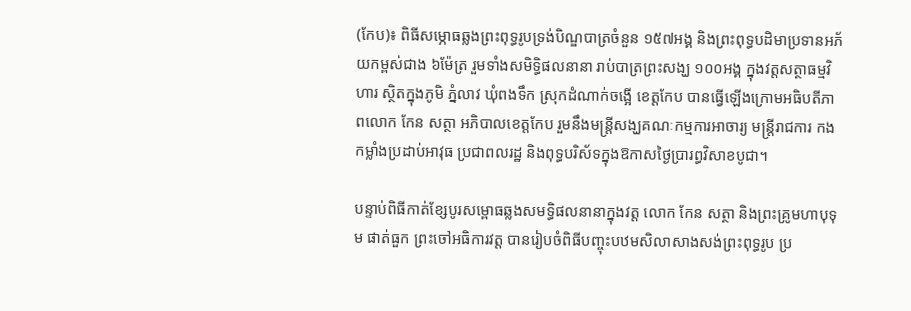(កែប)៖ ពិធីសម្ភោធឆ្លងព្រះពុទ្ធរូបទ្រង់បិណ្ឌបាត្រចំនួន ១៥៧អង្គ និងព្រះពុទ្ធបដិមាប្រទានអភ័យកម្ពស់ជាង ៦ម៉ែត្រ រួមទាំងសមិទ្ធិផលនានា រាប់បាត្រព្រះសង្ឃ ១០០អង្គ ក្នុងវត្តសត្ថាធម្មវិហារ ស្ថិតក្នុងភូមិ ភ្នំលាវ ឃុំពងទឹក ស្រុកដំណាក់ចង្អើ ខេត្តកែប បានធ្វើឡើងក្រោមអធិបតីភាពលោក កែន សត្ថា អភិបាលខេត្តកែប រួមនឹងមន្រ្ដីសង្ឃគណៈកម្មការអាចារ្យ មន្រ្ដីរាជការ កងកម្លាំងប្រដាប់អាវុធ ប្រជាពលរដ្ឋ និងពុទ្ធបរិស័ទក្នុងឱកាសថ្ងៃប្រារព្ធវិសាខបូជា។

បន្ទាប់ពិធីកាត់ខ្សែបូរសម្ពោធឆ្លងសមទ្ធិផលនានាក្នុងវត្ត លោក កែន សត្ថា និងព្រះគ្រូមហាបុទុម ផាត់ធួក ព្រះចៅអធិការវត្ត បានរៀបចំពិធីបញ្ចុះបឋមសិលាសាងសង់ព្រះពុទ្ធរូប ប្រ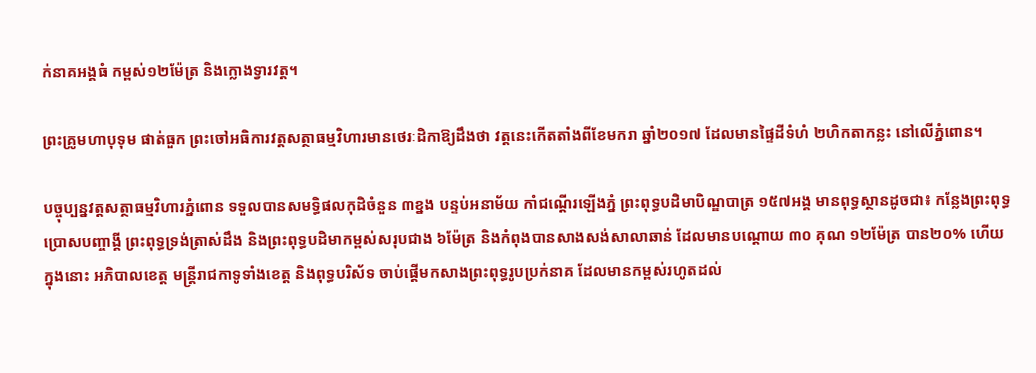ក់នាគអង្គធំ កម្ពស់១២ម៉ែត្រ និងក្លោងទ្វារវត្ត។

ព្រះគ្រូមហាបុទុម ផាត់ធួក ព្រះចៅអធិការវត្តសត្ថាធម្មវិហារមានថេរៈដិកាឱ្យដឹងថា វត្តនេះកើតតាំងពីខែមករា ឆ្នាំ២០១៧ ដែលមានផ្ទៃដីទំហំ ២ហិកតាកន្លះ នៅលើភ្នំពោន។

បច្ចុប្បន្នវត្តសត្ថាធម្មវិហារភ្នំពោន ទទួលបានសមទ្ធិផលកុដិចំនួន ៣ខ្នង បន្ទប់អនាម័យ កាំជណ្ដើរឡើងភ្នំ ព្រះពុទ្ធបដិមាបិណ្ឌបាត្រ ១៥៧អង្គ មានពុទ្ធស្ថានដូចជា៖ កន្លែងព្រះពុទ្ធប្រោសបញ្ចាង្គី ព្រះពុទ្ធទ្រង់ត្រាស់ដឹង និងព្រះពុទ្ធបដិមាកម្ពស់សរុបជាង ៦ម៉ែត្រ និងកំពុងបានសាងសង់សាលាឆាន់ ដែលមានបណ្ដោយ ៣០ គុណ ១២ម៉ែត្រ បាន២០% ហើយ ក្នុងនោះ អភិបាលខេត្ត មន្រ្តីរាជកាទូទាំងខេត្ត និងពុទ្ធបរិស័ទ ចាប់ផ្ដើមកសាងព្រះពុទ្ធរូបប្រក់នាគ ដែលមានកម្ពស់រហូតដល់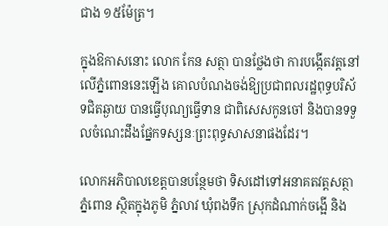ជាង ១៥ម៉ែត្រ។

ក្នុងឱកាសនោះ លោក កែន សត្ថា បានថ្លែងថា ការបង្កើតវត្តនៅលើភ្នំពោននេះឡើង គោលបំណងចង់ឱ្យប្រជាពលរដ្ឋពុទ្ធបរិស័ទជិតឆ្ងាយ បានធ្វើបុណ្យធ្វើទាន ជាពិសេសកូនចៅ និងបានទទួលចំណេះដឹងផ្នែកទស្សនៈព្រះពុទ្ធសាសនាផងដែរ។

លោកអភិបាលខេត្តបានបន្ថែមថា ទិសដៅទៅអនាគតវត្តសត្ថាភ្នំពោន ស្ថិតក្នុងភូមិ ភ្នំលាវ ឃុំពងទឹក ស្រុកដំណាក់ចង្អើ និង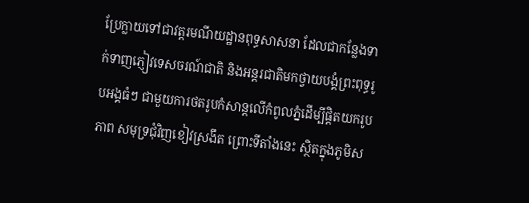ប្រែក្លាយទៅជាវត្តរមណីយដ្ឋានពុទ្ធសាសនា ដែលជាកន្លែងទាក់ទាញភ្ញៀវទេសចរណ៍ជាតិ និងអន្ដរជាតិមកថ្វាយបង្គំព្រះពុទ្ធរូបអង្គធំៗ ជាមួយការថតរូបកំសាន្ដលើកំពូលភ្នំដើម្បីផ្ដិតយករូបភាព សមុទ្រជុំវិញខៀវស្រងឹត ព្រោះទីតាំងនេះ ស្ថិតក្នុងភូមិស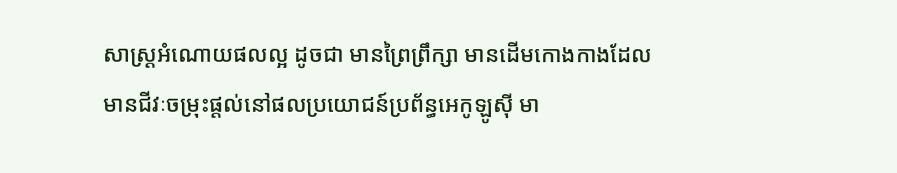សាស្ដ្រអំណោយផលល្អ ដូចជា មានព្រៃព្រឹក្សា មានដើមកោងកាងដែលមានជីវៈចម្រុះផ្ដល់នៅផលប្រយោជន៍ប្រព័ន្ធអេកូឡូស៊ី មា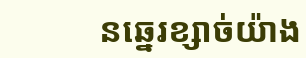នឆ្នេរខ្សាច់យ៉ាង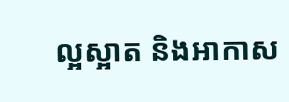ល្អស្អាត និងអាកាស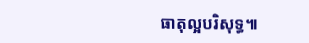ធាតុល្អបរិសុទ្ធ៕